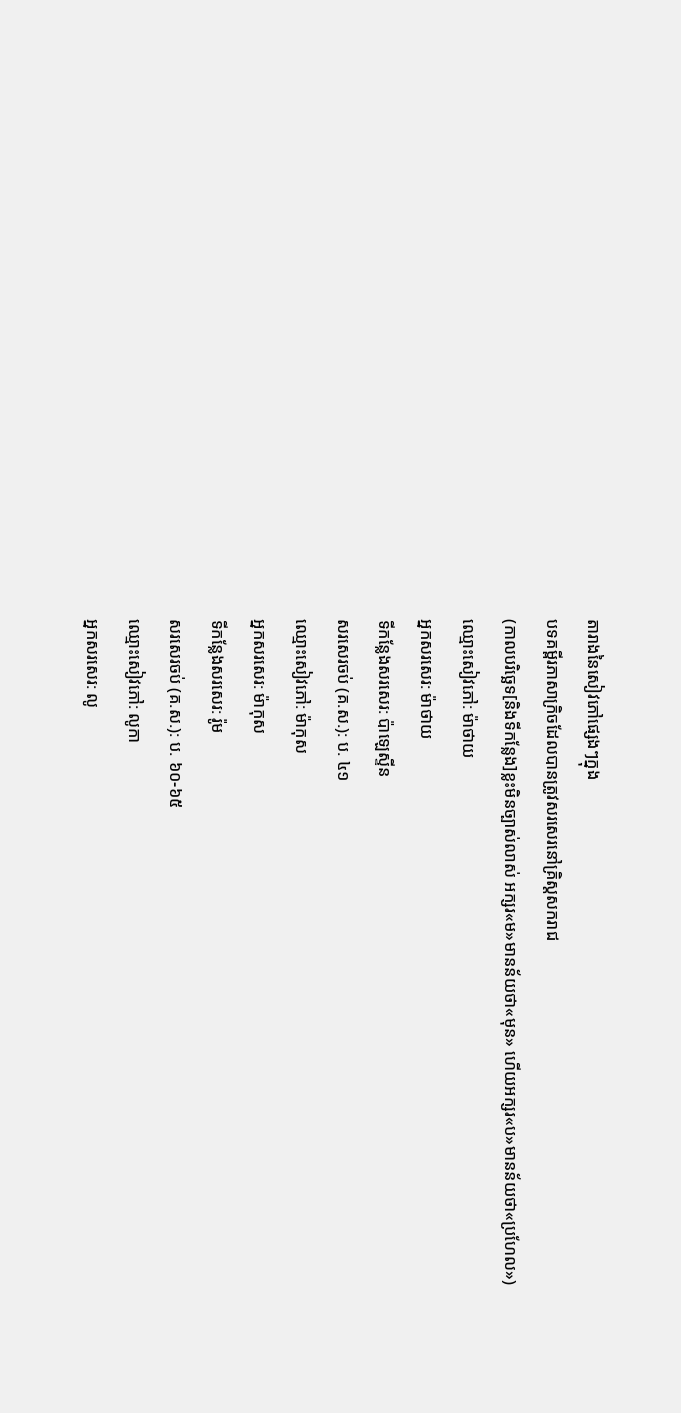តារាងនៃសៀវភៅផ្សេងៗក្នុង
បទគម្ពីរភាសាក្រិចដែលបានត្រូវសរសេរនៅគ្រិស្តសករាជ
(កាលបរិច្ឆេទ[និងទីកន្លែង]ខ្លះមិនច្បាស់លាស់ អក្សរ«ម»មានន័យថា«មុន» ហើយអក្សរ«ប»មានន័យថា«ប្រហែល»)
ឈ្មោះសៀវភៅ: ម៉ាថាយ
អ្នកសរសេរ: ម៉ាថាយ
ទីកន្លែងសរសេរ: ប៉ាឡេស្ទីន
សរសេរចប់ (គ.ស.): ប. ៤១
ឈ្មោះសៀវភៅ: ម៉ាកុស
អ្នកសរសេរ: ម៉ាកុស
ទីកន្លែងសរសេរ: រ៉ូម
សរសេរចប់ (គ.ស.): ប. ៦០-៦៥
ឈ្មោះសៀវភៅ: លូកា
អ្នកសរសេរ: លូ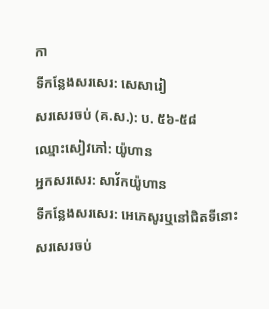កា
ទីកន្លែងសរសេរ: សេសារៀ
សរសេរចប់ (គ.ស.): ប. ៥៦-៥៨
ឈ្មោះសៀវភៅ: យ៉ូហាន
អ្នកសរសេរ: សាវ័កយ៉ូហាន
ទីកន្លែងសរសេរ: អេភេសូរឬនៅជិតទីនោះ
សរសេរចប់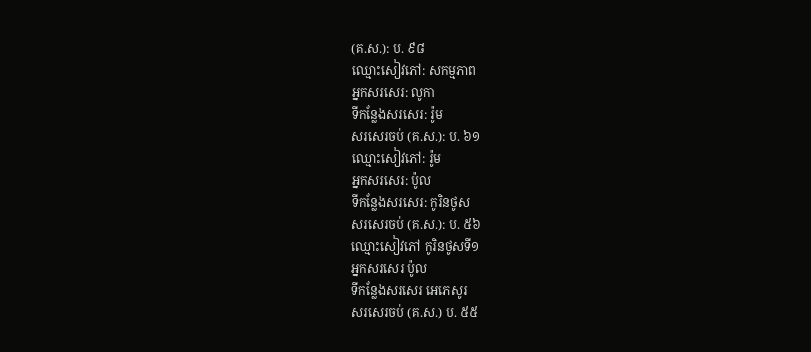(គ.ស.): ប. ៩៨
ឈ្មោះសៀវភៅ: សកម្មភាព
អ្នកសរសេរ: លូកា
ទីកន្លែងសរសេរ: រ៉ូម
សរសេរចប់ (គ.ស.): ប. ៦១
ឈ្មោះសៀវភៅ: រ៉ូម
អ្នកសរសេរ: ប៉ូល
ទីកន្លែងសរសេរ: កូរិនថូស
សរសេរចប់ (គ.ស.): ប. ៥៦
ឈ្មោះសៀវភៅ កូរិនថូសទី១
អ្នកសរសេរ ប៉ូល
ទីកន្លែងសរសេរ អេភេសូរ
សរសេរចប់ (គ.ស.) ប. ៥៥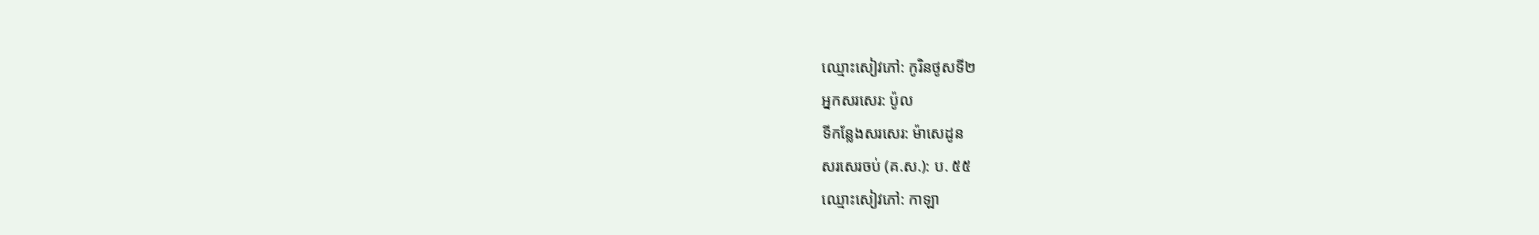ឈ្មោះសៀវភៅ: កូរិនថូសទី២
អ្នកសរសេរ: ប៉ូល
ទីកន្លែងសរសេរ: ម៉ាសេដូន
សរសេរចប់ (គ.ស.): ប. ៥៥
ឈ្មោះសៀវភៅ: កាឡា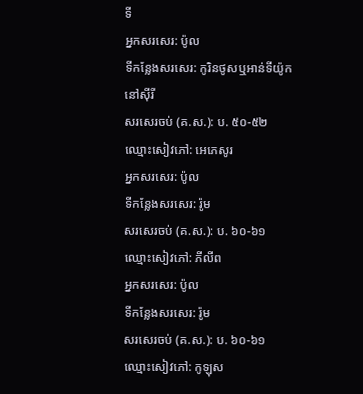ទី
អ្នកសរសេរ: ប៉ូល
ទីកន្លែងសរសេរ: កូរិនថូសឬអាន់ទីយ៉ូកនៅស៊ីរី
សរសេរចប់ (គ.ស.): ប. ៥០-៥២
ឈ្មោះសៀវភៅ: អេភេសូរ
អ្នកសរសេរ: ប៉ូល
ទីកន្លែងសរសេរ: រ៉ូម
សរសេរចប់ (គ.ស.): ប. ៦០-៦១
ឈ្មោះសៀវភៅ: ភីលីព
អ្នកសរសេរ: ប៉ូល
ទីកន្លែងសរសេរ: រ៉ូម
សរសេរចប់ (គ.ស.): ប. ៦០-៦១
ឈ្មោះសៀវភៅ: កូឡុស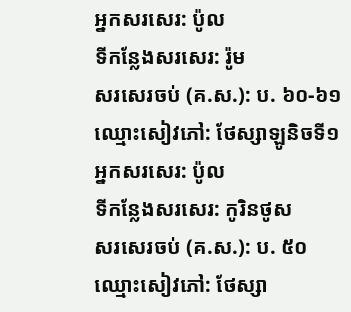អ្នកសរសេរ: ប៉ូល
ទីកន្លែងសរសេរ: រ៉ូម
សរសេរចប់ (គ.ស.): ប. ៦០-៦១
ឈ្មោះសៀវភៅ: ថែស្សាឡូនិចទី១
អ្នកសរសេរ: ប៉ូល
ទីកន្លែងសរសេរ: កូរិនថូស
សរសេរចប់ (គ.ស.): ប. ៥០
ឈ្មោះសៀវភៅ: ថែស្សា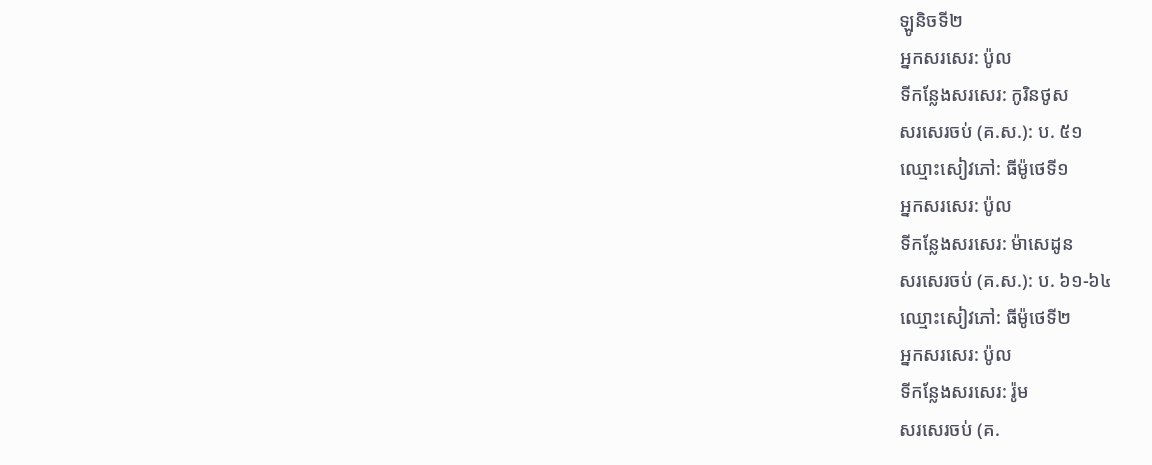ឡូនិចទី២
អ្នកសរសេរ: ប៉ូល
ទីកន្លែងសរសេរ: កូរិនថូស
សរសេរចប់ (គ.ស.): ប. ៥១
ឈ្មោះសៀវភៅ: ធីម៉ូថេទី១
អ្នកសរសេរ: ប៉ូល
ទីកន្លែងសរសេរ: ម៉ាសេដូន
សរសេរចប់ (គ.ស.): ប. ៦១-៦៤
ឈ្មោះសៀវភៅ: ធីម៉ូថេទី២
អ្នកសរសេរ: ប៉ូល
ទីកន្លែងសរសេរ: រ៉ូម
សរសេរចប់ (គ.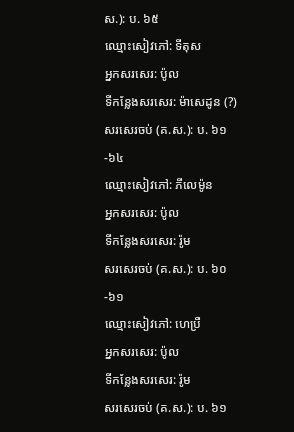ស.): ប. ៦៥
ឈ្មោះសៀវភៅ: ទីតុស
អ្នកសរសេរ: ប៉ូល
ទីកន្លែងសរសេរ: ម៉ាសេដូន (?)
សរសេរចប់ (គ.ស.): ប. ៦១-៦៤
ឈ្មោះសៀវភៅ: ភីលេម៉ូន
អ្នកសរសេរ: ប៉ូល
ទីកន្លែងសរសេរ: រ៉ូម
សរសេរចប់ (គ.ស.): ប. ៦០-៦១
ឈ្មោះសៀវភៅ: ហេប្រឺ
អ្នកសរសេរ: ប៉ូល
ទីកន្លែងសរសេរ: រ៉ូម
សរសេរចប់ (គ.ស.): ប. ៦១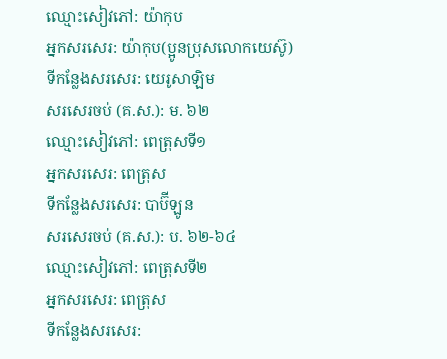ឈ្មោះសៀវភៅ: យ៉ាកុប
អ្នកសរសេរ: យ៉ាកុប(ប្អូនប្រុសលោកយេស៊ូ)
ទីកន្លែងសរសេរ: យេរូសាឡិម
សរសេរចប់ (គ.ស.): ម. ៦២
ឈ្មោះសៀវភៅ: ពេត្រុសទី១
អ្នកសរសេរ: ពេត្រុស
ទីកន្លែងសរសេរ: បាប៊ីឡូន
សរសេរចប់ (គ.ស.): ប. ៦២-៦៤
ឈ្មោះសៀវភៅ: ពេត្រុសទី២
អ្នកសរសេរ: ពេត្រុស
ទីកន្លែងសរសេរ: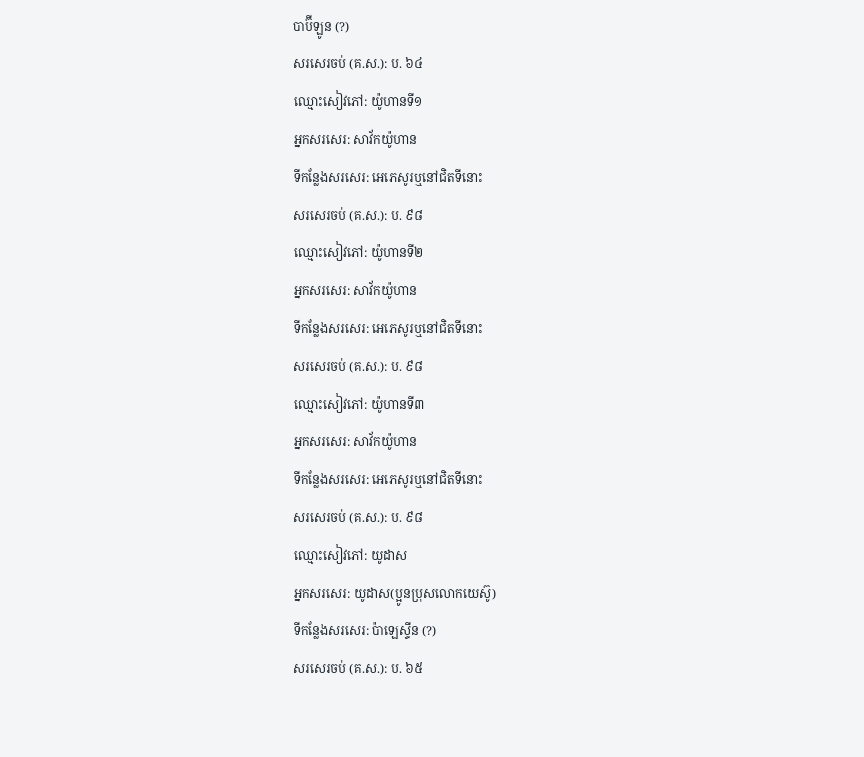បាប៊ីឡូន (?)
សរសេរចប់ (គ.ស.): ប. ៦៤
ឈ្មោះសៀវភៅ: យ៉ូហានទី១
អ្នកសរសេរ: សាវ័កយ៉ូហាន
ទីកន្លែងសរសេរ: អេភេសូរឬនៅជិតទីនោះ
សរសេរចប់ (គ.ស.): ប. ៩៨
ឈ្មោះសៀវភៅ: យ៉ូហានទី២
អ្នកសរសេរ: សាវ័កយ៉ូហាន
ទីកន្លែងសរសេរ: អេភេសូរឬនៅជិតទីនោះ
សរសេរចប់ (គ.ស.): ប. ៩៨
ឈ្មោះសៀវភៅ: យ៉ូហានទី៣
អ្នកសរសេរ: សាវ័កយ៉ូហាន
ទីកន្លែងសរសេរ: អេភេសូរឬនៅជិតទីនោះ
សរសេរចប់ (គ.ស.): ប. ៩៨
ឈ្មោះសៀវភៅ: យូដាស
អ្នកសរសេរ: យូដាស(ប្អូនប្រុសលោកយេស៊ូ)
ទីកន្លែងសរសេរ: ប៉ាឡេស្ទីន (?)
សរសេរចប់ (គ.ស.): ប. ៦៥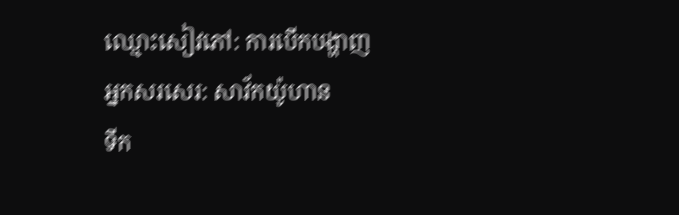ឈ្មោះសៀវភៅ: ការបើកបង្ហាញ
អ្នកសរសេរ: សាវ័កយ៉ូហាន
ទីក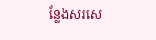ន្លែងសរសេ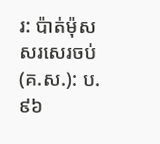រ: ប៉ាត់ម៉ុស
សរសេរចប់ (គ.ស.): ប. ៩៦